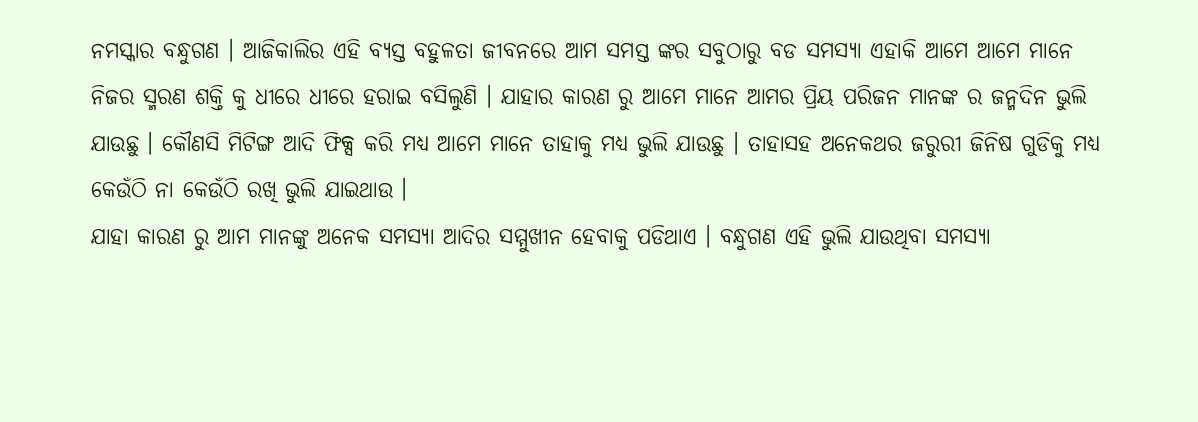ନମସ୍କାର ବନ୍ଧୁଗଣ । ଆଜିକାଲିର ଏହି ବ୍ୟସ୍ତ ବହୁଳତା ଜୀବନରେ ଆମ ସମସ୍ତ ଙ୍କର ସବୁଠାରୁ ବଡ ସମସ୍ଯା ଏହାକି ଆମେ ଆମେ ମାନେ ନିଜର ସ୍ମରଣ ଶକ୍ତି କୁ ଧୀରେ ଧୀରେ ହରାଇ ବସିଲୁଣି । ଯାହାର କାରଣ ରୁ ଆମେ ମାନେ ଆମର ପ୍ରିୟ ପରିଜନ ମାନଙ୍କ ର ଜନ୍ମଦିନ ଭୁଲି ଯାଉଛୁ । କୌଣସି ମିଟିଙ୍ଗ ଆଦି ଫିକ୍ସ କରି ମଧ୍ୟ ଆମେ ମାନେ ତାହାକୁ ମଧ୍ୟ ଭୁଲି ଯାଉଛୁ । ତାହାସହ ଅନେକଥର ଜରୁରୀ ଜିନିଷ ଗୁଡିକୁ ମଧ୍ୟ କେଉଁଠି ନା କେଉଁଠି ରଖି ଭୁଲି ଯାଇଥାଉ ।
ଯାହା କାରଣ ରୁ ଆମ ମାନଙ୍କୁ ଅନେକ ସମସ୍ଯା ଆଦିର ସମ୍ମୁଖୀନ ହେବାକୁ ପଡିଥାଏ । ବନ୍ଧୁଗଣ ଏହି ଭୁଲି ଯାଉଥିବା ସମସ୍ଯା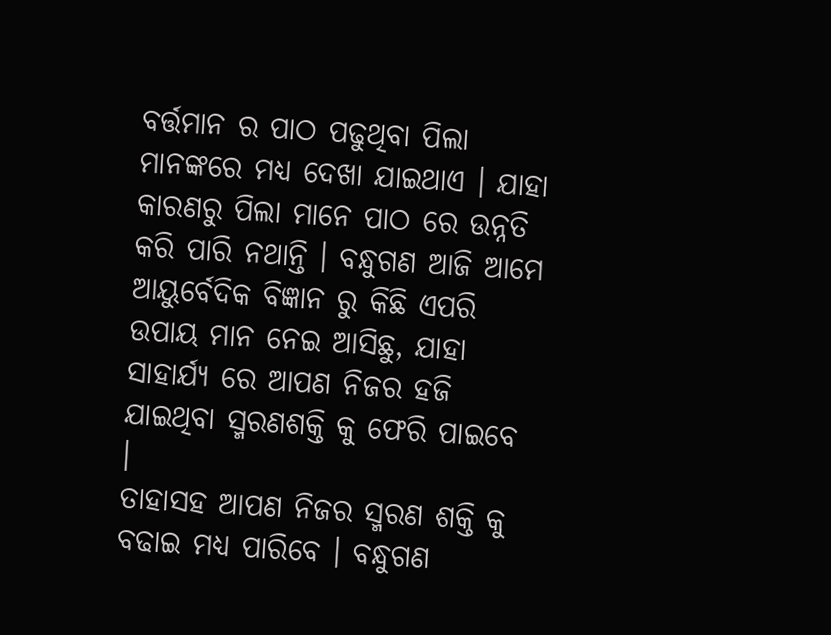ବର୍ତ୍ତମାନ ର ପାଠ ପଢୁଥିବା ପିଲା ମାନଙ୍କରେ ମଧ୍ୟ ଦେଖା ଯାଇଥାଏ । ଯାହା କାରଣରୁ ପିଲା ମାନେ ପାଠ ରେ ଉନ୍ନତି କରି ପାରି ନଥାନ୍ତି । ବନ୍ଧୁଗଣ ଆଜି ଆମେ ଆୟୁର୍ବେଦିକ ବିଜ୍ଞାନ ରୁ କିଛି ଏପରି ଉପାୟ ମାନ ନେଇ ଆସିଛୁ, ଯାହା ସାହାର୍ଯ୍ୟ ରେ ଆପଣ ନିଜର ହଜି ଯାଇଥିବା ସ୍ମରଣଶକ୍ତି କୁ ଫେରି ପାଇବେ ।
ତାହାସହ ଆପଣ ନିଜର ସ୍ମରଣ ଶକ୍ତି କୁ ବଢାଇ ମଧ୍ୟ ପାରିବେ । ବନ୍ଧୁଗଣ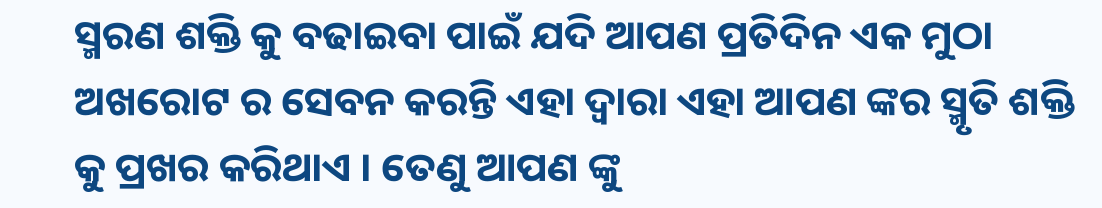ସ୍ମରଣ ଶକ୍ତି କୁ ବଢାଇବା ପାଇଁ ଯଦି ଆପଣ ପ୍ରତିଦିନ ଏକ ମୁଠା ଅଖରୋଟ ର ସେବନ କରନ୍ତି ଏହା ଦ୍ଵାରା ଏହା ଆପଣ ଙ୍କର ସ୍ମୃତି ଶକ୍ତି କୁ ପ୍ରଖର କରିଥାଏ । ତେଣୁ ଆପଣ ଙ୍କୁ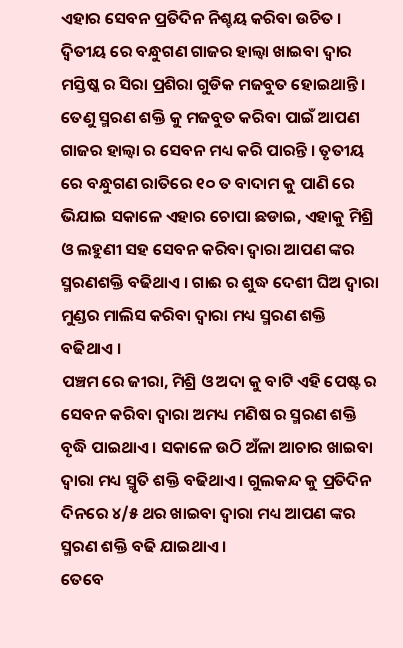ଏହାର ସେବନ ପ୍ରତିଦିନ ନିଶ୍ଚୟ କରିବା ଉଚିତ ।
ଦ୍ଵିତୀୟ ରେ ବନ୍ଧୁଗଣ ଗାଜର ହାଲ୍ୱା ଖାଇବା ଦ୍ଵାର ମସ୍ତିଷ୍କ ର ସିରା ପ୍ରଶିରା ଗୁଡିକ ମଜବୁତ ହୋଇଥାନ୍ତି । ତେଣୁ ସ୍ମରଣ ଶକ୍ତି କୁ ମଜବୁତ କରିବା ପାଇଁ ଆପଣ ଗାଜର ହାଲ୍ୱା ର ସେବନ ମଧ୍ୟ କରି ପାରନ୍ତି । ତୃତୀୟ ରେ ବନ୍ଧୁଗଣ ରାତିରେ ୧୦ ତ ବାଦାମ କୁ ପାଣି ରେ ଭିଯାଇ ସକାଳେ ଏହାର ଚୋପା ଛଡାଇ, ଏହାକୁ ମିଶ୍ରି ଓ ଲହୁଣୀ ସହ ସେବନ କରିବା ଦ୍ଵାରା ଆପଣ ଙ୍କର ସ୍ମରଣଶକ୍ତି ବଢିଥାଏ । ଗାଈ ର ଶୁଦ୍ଧ ଦେଶୀ ଘିଅ ଦ୍ଵାରା ମୁଣ୍ଡର ମାଲିସ କରିବା ଦ୍ଵାରା ମଧ୍ୟ ସ୍ମରଣ ଶକ୍ତି ବଢିଥାଏ ।
ପଞ୍ଚମ ରେ ଜୀରା, ମିଶ୍ରି ଓ ଅଦା କୁ ବାଟି ଏହି ପେଷ୍ଟ ର ସେବନ କରିବା ଦ୍ଵାରା ଅମଧ୍ୟ ମଣିଷ ର ସ୍ମରଣ ଶକ୍ତି ବୃଦ୍ଧି ପାଇଥାଏ । ସକାଳେ ଉଠି ଅଁଳା ଆଚାର ଖାଇବା ଦ୍ଵାରା ମଧ୍ୟ ସ୍ମୃତି ଶକ୍ତି ବଢିଥାଏ । ଗୁଲକନ୍ଦ କୁ ପ୍ରତିଦିନ ଦିନରେ ୪/୫ ଥର ଖାଇବା ଦ୍ଵାରା ମଧ୍ୟ ଆପଣ ଙ୍କର ସ୍ମରଣ ଶକ୍ତି ବଢି ଯାଇଥାଏ ।
ତେବେ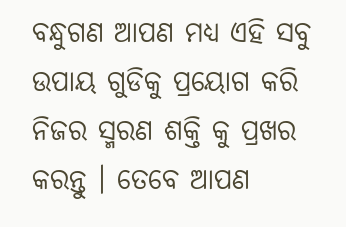ବନ୍ଧୁଗଣ ଆପଣ ମଧ୍ୟ ଏହି ସବୁ ଉପାୟ ଗୁଡିକୁ ପ୍ରୟୋଗ କରି ନିଜର ସ୍ମରଣ ଶକ୍ତି କୁ ପ୍ରଖର କରନ୍ତୁ । ତେବେ ଆପଣ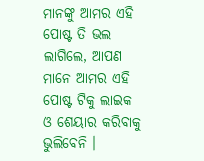ମାନଙ୍କୁ ଆମର ଏହି ପୋଷ୍ଟ ତି ଭଲ ଲାଗିଲେ, ଆପଣ ମାନେ ଆମର ଏହି ପୋଷ୍ଟ ଟିକୁ ଲାଇକ ଓ ଶେୟାର କରିବାକୁ ଭୁଲିବେନି ।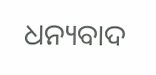ଧନ୍ୟବାଦ